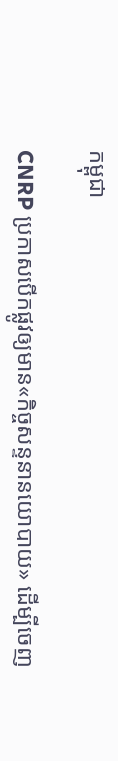កម្ពុជា

CNRP ប្រកាសបើកផ្លូវឲ្យមាន«កិច្ចសន្ទនានយោបាយ» ដើម្បីចេញ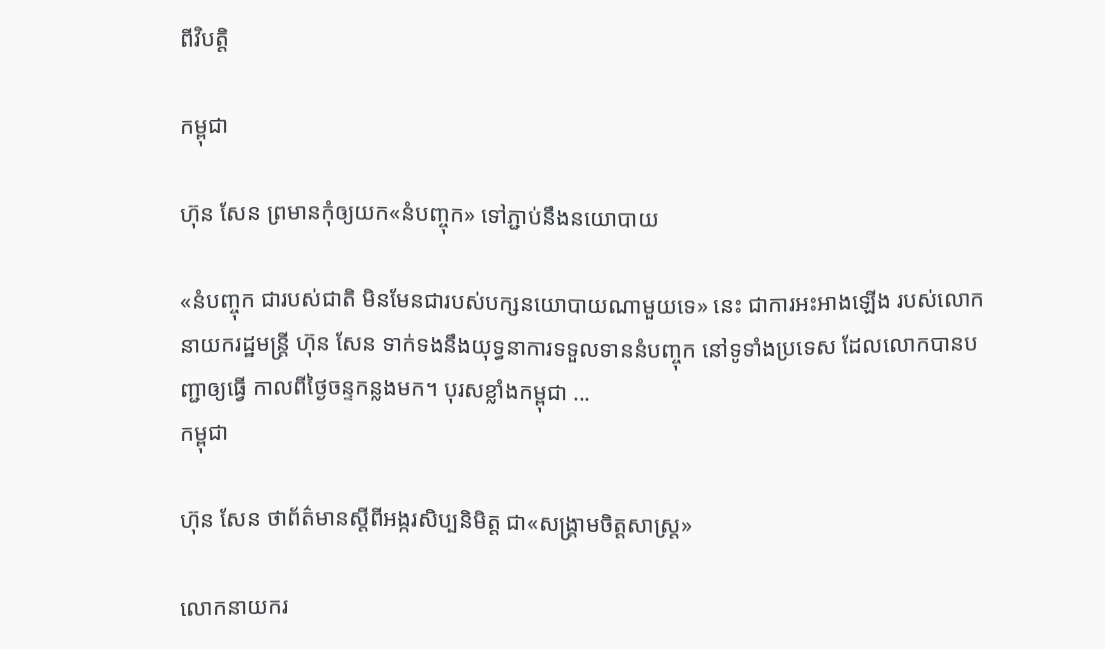ពីវិបត្តិ

កម្ពុជា

ហ៊ុន សែន ព្រមានកុំឲ្យយក«នំបញ្ចុក» ទៅភ្ជាប់នឹងនយោបាយ

«នំបញ្ចុក ជារបស់ជាតិ មិនមែនជារបស់បក្សនយោបាយណាមួយទេ» នេះ ជាការអះអាងឡើង របស់លោកនាយករដ្ឋមន្ត្រី ហ៊ុន សែន ទាក់ទងនឹងយុទ្ធនាការទទួលទាននំបញ្ចុក នៅទូទាំងប្រទេស ដែលលោកបានបញ្ជាឲ្យធ្វើ កាលពីថ្ងៃចន្ទកន្លងមក។ បុរសខ្លាំងកម្ពុជា ...
កម្ពុជា

ហ៊ុន សែន ថាព័ត៌មានស្ដីពីអង្ករសិប្បនិមិត្ត ជា«សង្គ្រាមចិត្តសាស្ត្រ»

លោកនាយករ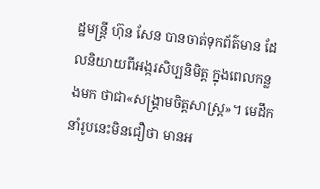ដ្ឋមន្ត្រី ហ៊ុន សែន បានចាត់ទុកព័ត៌មាន ដែលនិយាយពីអង្ករសិប្បនិមិត្ត ក្នុងពេលកន្លងមក ថាជា«សង្គ្រាមចិត្តសាស្ត្រ»។ មេដឹកនាំរូបនេះមិនជឿថា មានអ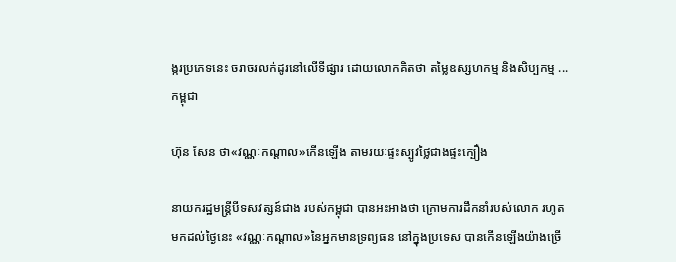ង្ករប្រភេទនេះ ចរាចរលក់ដូរនៅលើទីផ្សារ ដោយលោកគិតថា តម្លៃឧស្សហកម្ម និងសិប្បកម្ម ...
កម្ពុជា

ហ៊ុន សែន ថា«វណ្ណៈកណ្ដាល»កើនឡើង តាមរយៈផ្ទះស្បូវថ្លៃជាងផ្ទះក្បឿង

នាយករដ្ឋមន្ត្រីបីទសវត្សន៍ជាង របស់កម្ពុជា បានអះអាងថា ក្រោមការដឹកនាំរបស់លោក រហូតមកដល់ថ្ងៃនេះ «វណ្ណៈកណ្ដាល»នៃអ្នកមានទ្រព្យធន នៅក្នុងប្រទេស បានកើនឡើងយ៉ាងច្រើ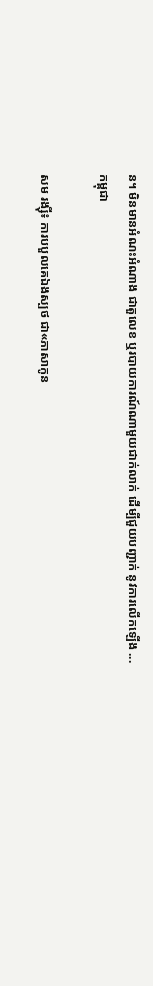ន។ មិនមានអំណះអំណាង ជាតួលេខ ឬរបាយការណ៍ណាមួយជាក់លាក់ ដើម្បីជួយបញ្ជាក់ នូវការលើកឡើង ...
កម្ពុជា

សម រង្ស៊ី៖ ការបបួលគេឯងស្បថ ជា«ភាសាកូន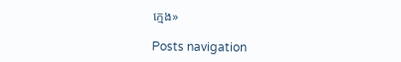ក្មេង»

Posts navigation